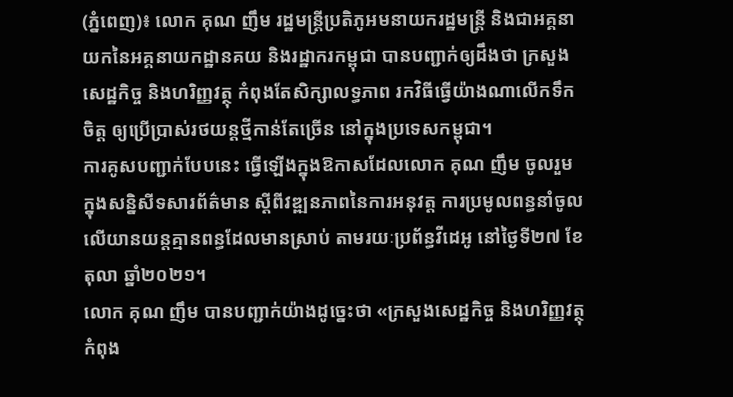(ភ្នំពេញ)៖ លោក គុណ ញឹម រដ្ឋមន្ត្រីប្រតិភូអមនាយករដ្ឋមន្ត្រី និងជាអគ្គនាយកនៃអគ្គនាយកដ្ឋានគយ និងរដ្ឋាករកម្ពុជា បានបញ្ជាក់ឲ្យដឹងថា ក្រសួងសេដ្ឋកិច្ច និងហរិញ្ញវត្ថុ កំពុងតែសិក្សាលទ្ធភាព រកវិធីធ្វើយ៉ាងណាលើកទឹកចិត្ដ ឲ្យប្រើប្រាស់រថយន្ដថ្មីកាន់តែច្រើន នៅក្នុងប្រទេសកម្ពុជា។
ការគូសបញ្ជាក់បែបនេះ ធ្វើឡើងក្នុងឱកាសដែលលោក គុណ ញឹម ចូលរួមក្នុងសន្និសីទសារព័ត៌មាន ស្តីពីវឌ្ឍនភាពនៃការអនុវត្ត ការប្រមូលពន្ធនាំចូល លើយានយន្តគ្មានពន្ធដែលមានស្រាប់ តាមរយៈប្រព័ន្ធវីដេអូ នៅថ្ងៃទី២៧ ខែតុលា ឆ្នាំ២០២១។
លោក គុណ ញឹម បានបញ្ជាក់យ៉ាងដូច្នេះថា «ក្រសួងសេដ្ឋកិច្ច និងហរិញ្ញវត្ថុ កំពុង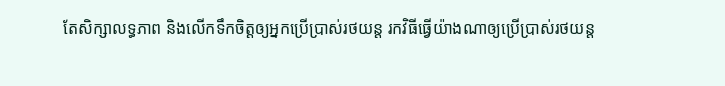តែសិក្សាលទ្ធភាព និងលើកទឹកចិត្ដឲ្យអ្នកប្រើប្រាស់រថយន្ដ រកវិធីធ្វើយ៉ាងណាឲ្យប្រើប្រាស់រថយន្ដ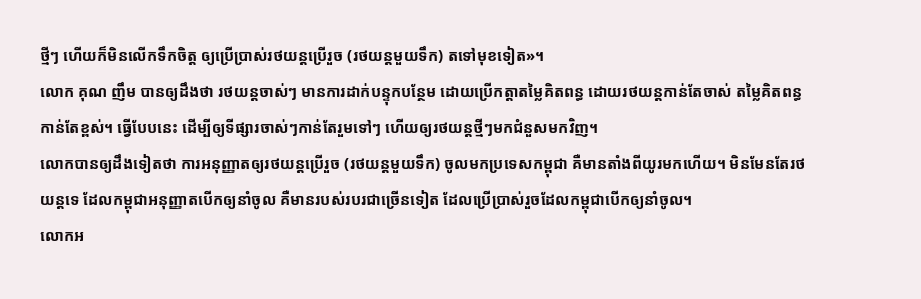ថ្មីៗ ហើយក៏មិនលើកទឹកចិត្ដ ឲ្យប្រើប្រាស់រថយន្ដប្រើរួច (រថយន្ដមួយទឹក) តទៅមុខទៀត»។
លោក គុណ ញឹម បានឲ្យដឹងថា រថយន្ដចាស់ៗ មានការដាក់បន្ទុកបន្ថែម ដោយប្រើកត្ដាតម្លៃគិតពន្ធ ដោយរថយន្ដកាន់តែចាស់ តម្លៃគិតពន្ធកាន់តែខ្ពស់។ ធ្វើបែបនេះ ដើម្បីឲ្យទីផ្សារចាស់ៗកាន់តែរួមទៅៗ ហើយឲ្យរថយន្ដថ្មីៗមកជំនួសមកវិញ។
លោកបានឲ្យដឹងទៀតថា ការអនុញ្ញាតឲ្យរថយន្ដប្រើរួច (រថយន្ដមួយទឹក) ចូលមកប្រទេសកម្ពុជា គឺមានតាំងពីយូរមកហើយ។ មិនមែនតែរថយន្ដទេ ដែលកម្ពុជាអនុញ្ញាតបើកឲ្យនាំចូល គឺមានរបស់របរជាច្រើនទៀត ដែលប្រើប្រាស់រួចដែលកម្ពុជាបើកឲ្យនាំចូល។
លោកអ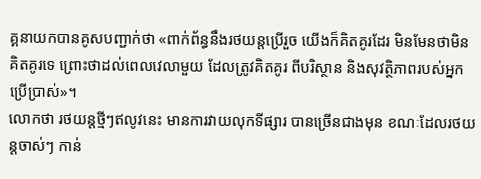គ្គនាយកបានគូសបញ្ជាក់ថា «ពាក់ព័ន្ធនឹងរថយន្ដប្រើរួច យើងក៏គិតគូរដែរ មិនមែនថាមិនគិតគូរទេ ព្រោះថាដល់ពេលវេលាមួយ ដែលត្រូវគិតគូរ ពីបរិស្ថាន និងសុវត្ថិភាពរបស់អ្នកប្រើប្រាស់»។
លោកថា រថយន្ដថ្មីៗឥលូវនេះ មានការវាយលុកទីផ្សារ បានច្រើនជាងមុន ខណៈដែលរថយន្ដចាស់ៗ កាន់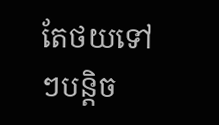តែថយទៅៗបន្ដិច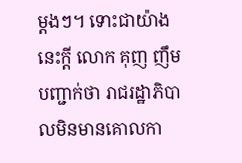ម្ដងៗ។ ទោះជាយ៉ាងនេះក្តី លោក គុញ ញឹម បញ្ជាក់ថា រាជរដ្ឋាភិបាលមិនមានគោលកា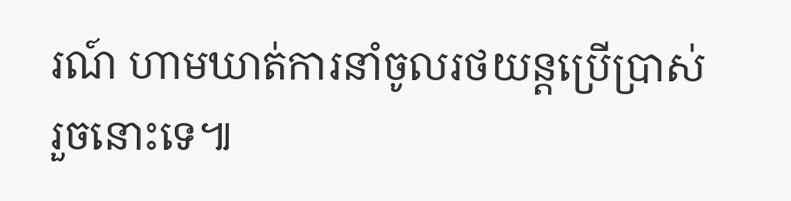រណ៍ ហាមឃាត់ការនាំចូលរថយន្ដប្រើប្រាស់រួចនោះទេ៕